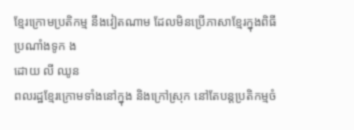ខ្មែរក្រោមប្រតិកម្ម នឹងវៀតណាម ដែលមិនប្រើភាសាខ្មែរក្នុងពិធីប្រណាំងទូក ង
ដោយ លី ឈូន
ពលរដ្ឋខ្មែរក្រោមទាំងនៅក្នុង និងក្រៅស្រុក នៅតែបន្តប្រតិកម្មចំ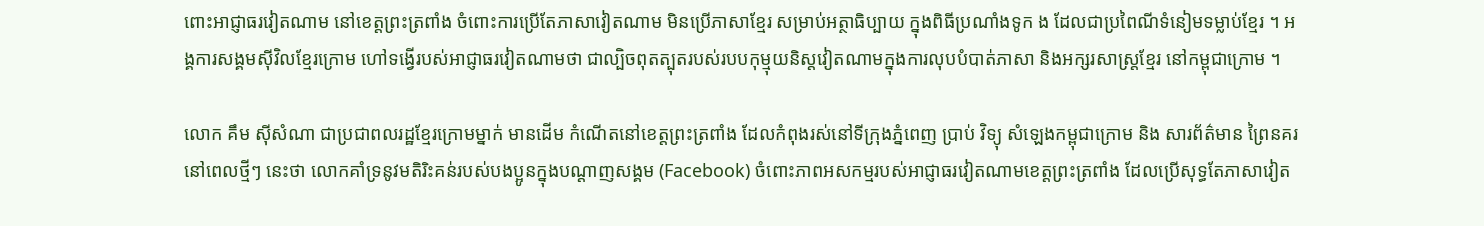ពោះអាជ្ញាធរវៀតណាម នៅខេត្តព្រះត្រពាំង ចំពោះការប្រើតែភាសាវៀតណាម មិនប្រើភាសាខ្មែរ សម្រាប់អត្ថាធិប្បាយ ក្នុងពិធីប្រណាំងទូក ង ដែលជាប្រពៃណីទំនៀមទម្លាប់ខ្មែរ ។ អង្គការសង្គមស៊ីវិលខ្មែរក្រោម ហៅទង្វើរបស់អាជ្ញាធរវៀតណាមថា ជាល្បិចពុតត្បុតរបស់របបកុម្មុយនិស្តវៀតណាមក្នុងការលុបបំបាត់ភាសា និងអក្សរសាស្ត្រខ្មែរ នៅកម្ពុជាក្រោម ។

លោក គឹម ស៊ីសំណា ជាប្រជាពលរដ្ឋខ្មែរក្រោមម្នាក់ មានដើម កំណើតនៅខេត្តព្រះត្រពាំង ដែលកំពុងរស់នៅទីក្រុងភ្នំពេញ ប្រាប់ វិទ្យុ សំឡេងកម្ពុជាក្រោម និង សារព័ត៌មាន ព្រៃនគរ នៅពេលថ្មីៗ នេះថា លោកគាំទ្រនូវមតិរិះគន់របស់បងប្អូនក្នុងបណ្ដាញសង្គម (Facebook) ចំពោះភាពអសកម្មរបស់អាជ្ញាធរវៀតណាមខេត្តព្រះត្រពាំង ដែលប្រើសុទ្ធតែភាសាវៀត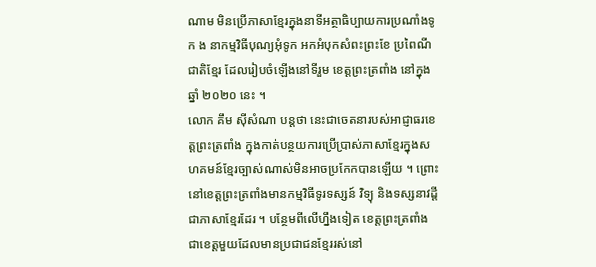ណាម មិនប្រើភាសាខ្មែរក្នុងនាទីអត្ថាធិប្បាយការប្រណាំងទូក ង នាកម្មវិធីបុណ្យអុំទូក អកអំបុកសំពះព្រះខែ ប្រពៃណីជាតិខ្មែរ ដែលរៀបចំឡើងនៅទីរួម ខេត្តព្រះត្រពាំង នៅក្នុងឆ្នាំ ២០២០ នេះ ។
លោក គឹម ស៊ីសំណា បន្តថា នេះជាចេតនារបស់អាជ្ញាធរខេត្តព្រះត្រពាំង ក្នុងកាត់បន្ថយការប្រើប្រាស់ភាសាខ្មែរក្នុងសហគមន៍ខ្មែរច្បាស់ណាស់មិនអាចប្រកែកបានឡើយ ។ ព្រោះនៅខេត្តព្រះត្រពាំងមានកម្មវិធីទូរទស្សន៍ វិទ្យុ និងទស្សនាវដ្ដី ជាភាសាខ្មែរដែរ ។ បន្ថែមពីលើហ្នឹងទៀត ខេត្តព្រះត្រពាំង ជាខេត្តមួយដែលមានប្រជាជនខ្មែររស់នៅ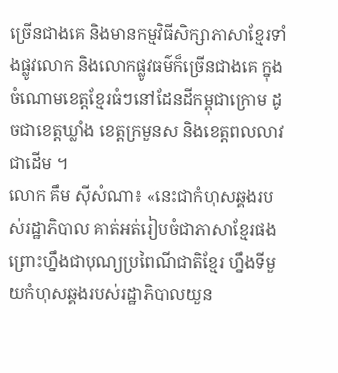ច្រើនជាងគេ និងមានកម្មវិធីសិក្សាភាសាខ្មែរទាំងផ្លូវលោក និងលោកផ្លូវធម៌ក៏ច្រើនជាងគេ ក្នុងចំណោមខេត្តខ្មែរធំៗនៅដែនដីកម្ពុជាក្រោម ដូចជាខេត្តឃ្លាំង ខេត្តក្រមួនស និងខេត្តពលលាវ ជាដើម ។
លោក គឹម ស៊ីសំណា៖ «នេះជាកំហុសឆ្គងរបស់រដ្ឋាភិបាល គាត់អត់រៀបចំជាភាសាខ្មែរផង ព្រោះហ្នឹងជាបុណ្យប្រពៃណីជាតិខ្មែរ ហ្នឹងទីមួយកំហុសឆ្គងរបស់រដ្ឋាភិបាលយួន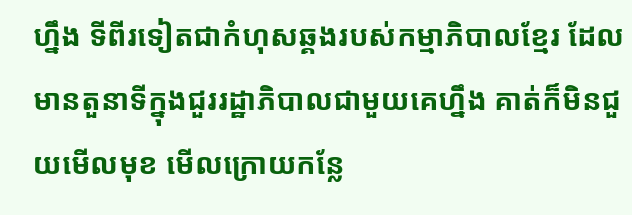ហ្នឹង ទីពីរទៀតជាកំហុសឆ្គងរបស់កម្មាភិបាលខ្មែរ ដែលមានតួនាទីក្នុងជួររដ្ឋាភិបាលជាមួយគេហ្នឹង គាត់ក៏មិនជួយមើលមុខ មើលក្រោយកន្លែ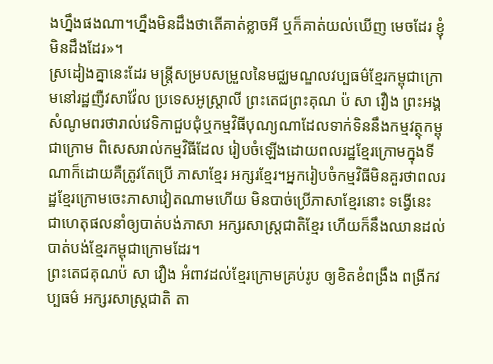ងហ្នឹងផងណា។ហ្នឹងមិនដឹងថាតើគាត់ខ្លាចអី ឬក៏គាត់យល់ឃើញ មេចដែរ ខ្ញុំមិនដឹងដែរ»។
ស្រដៀងគ្នានេះដែរ មន្ត្រីសម្របសម្រួលនៃមជ្ឈមណ្ឌលវប្បធម៌ខ្មែរកម្ពុជាក្រោមនៅរដ្ឋញឺវសាវ៉ែល ប្រទេសអូស្ត្រាលី ព្រះតេជព្រះគុណ ប៉ សា វឿង ព្រះអង្គសំណូមពរថារាល់វេទិកាជួបជុំឬកម្មវិធីបុណ្យណាដែលទាក់ទិននឹងកម្មវត្ថុកម្ពុជាក្រោម ពិសេសរាល់កម្មវិធីដែល រៀបចំឡើងដោយពលរដ្ឋខ្មែរក្រោមក្នុងទីណាក៏ដោយគឺត្រូវតែប្រើ ភាសាខ្មែរ អក្សរខ្មែរ។អ្នករៀបចំកម្មវិធីមិនគួរថាពលរដ្ឋខ្មែរក្រោមចេះភាសាវៀតណាមហើយ មិនបាច់ប្រើភាសាខ្មែរនោះ ទង្វើនេះ ជាហេតុផលនាំឲ្យបាត់បង់ភាសា អក្សរសាស្ត្រជាតិខ្មែរ ហើយក៏នឹងឈានដល់បាត់បង់ខ្មែរកម្ពុជាក្រោមដែរ។
ព្រះតេជគុណប៉ សា វឿង អំពាវដល់ខ្មែរក្រោមគ្រប់រូប ឲ្យខិតខំពង្រឹង ពង្រីកវប្បធម៌ អក្សរសាស្ត្រជាតិ តា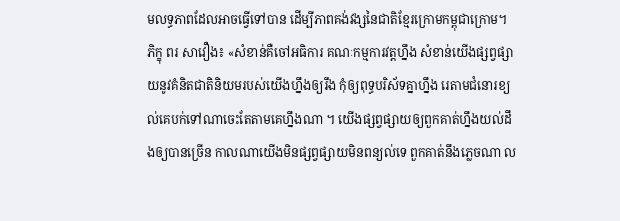មលទ្ធភាពដែលអាចធ្វើទៅបាន ដើម្បីភាពគង់វង្សនៃជាតិខ្មែរក្រោមកម្ពុជាក្រោម។
ភិក្ខុ ពរ សាវឿង៖ «សំខាន់គឺចៅអធិការ គណៈកម្មការវត្តហ្នឹង សំខាន់យើងផ្សព្វផ្សាយនូវគំនិតជាតិនិយមរបស់យើងហ្នឹងឲ្យរឹង កុំឲ្យពុទ្ធបរិស័ទគ្នាហ្នឹង រេតាមជំនោរខ្យល់គេបក់ទៅណាចេះតែតាមគេហ្នឹងណា ។ យើងផ្សព្វផ្សាយឲ្យពួកគាត់ហ្នឹងយល់ដឹងឲ្យបានច្រើន កាលណាយើងមិនផ្សព្វផ្សាយមិនពន្យល់ទេ ពួកគាត់នឹងភ្លេចណា ល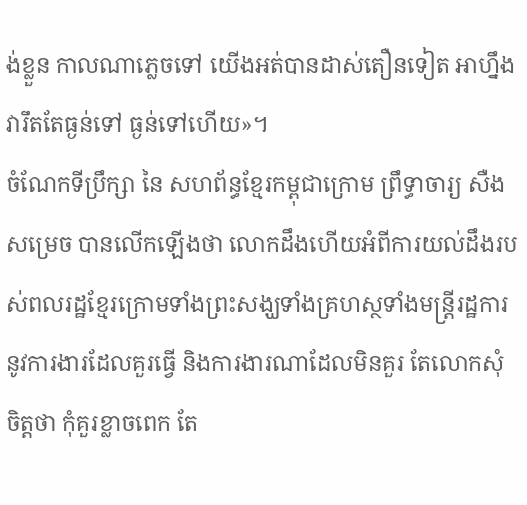ង់ខ្លួន កាលណាភ្លេចទៅ យើងអត់បានដាស់តឿនទៀត អាហ្នឹងវារឹតតែធ្ងន់ទៅ ធ្ងន់ទៅហើយ»។
ចំណែកទីប្រឹក្សា នៃ សហព័ន្ធខ្មែរកម្ពុជាក្រោម ព្រឹទ្ធាចារ្យ សឺង សម្រេច បានលើកឡើងថា លោកដឹងហើយអំពីការយល់ដឹងរបស់ពលរដ្ឋខ្មែរក្រោមទាំងព្រះសង្ឃទាំងគ្រហស្ថទាំងមន្ត្រីរដ្ឋការ នូវការងារដែលគួរធ្វើ និងការងារណាដែលមិនគួរ តែលោកសុំចិត្តថា កុំគួរខ្លាចពេក តែ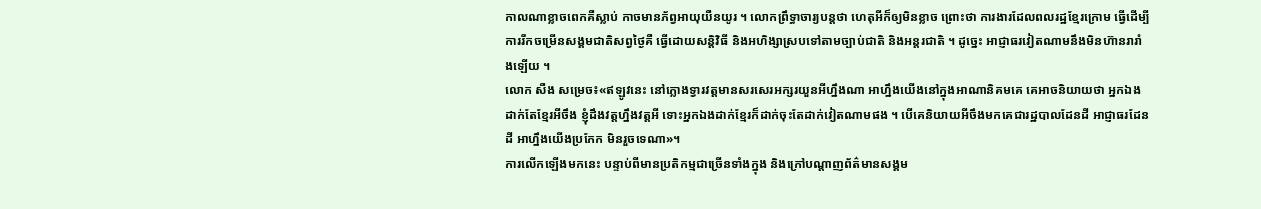កាលណាខ្លាចពេកគឺស្លាប់ កាចមានភ័ព្វអាយុយឺនយូរ ។ លោកព្រឹទ្ធាចារ្យបន្តថា ហេតុអីក៏ឲ្យមិនខ្លាច ព្រោះថា ការងារដែលពលរដ្ឋខ្មែរក្រោម ធ្វើដើម្បីការរីកចម្រើនសង្គមជាតិសព្វថ្ងៃគឺ ធ្វើដោយសន្តិវិធី និងអហិង្សាស្របទៅតាមច្បាប់ជាតិ និងអន្តរជាតិ ។ ដូច្នេះ អាជ្ញាធរវៀតណាមនឹងមិនហ៊ានរារាំងឡើយ ។
លោក សឺង សម្រេច៖«ឥឡូវនេះ នៅក្លោងទ្វារវត្តមានសរសេរអក្សរយួនអីហ្នឹងណា អាហ្នឹងយើងនៅក្នុងអាណានិគមគេ គេអាចនិយាយថា អ្នកឯងដាក់តែខ្មែរអីចឹង ខ្ញុំដឹងវត្តហ្នឹងវត្តអី ទោះអ្នកឯងដាក់ខ្មែរក៏ដាក់ចុះតែដាក់វៀតណាមផង ។ បើគេនិយាយអីចឹងមកគេជារដ្ឋបាលដែនដី អាជ្ញាធរដែនដី អាហ្នឹងយើងប្រកែក មិនរួចទេណា»។
ការលើកឡើងមកនេះ បន្ទាប់ពីមានប្រតិកម្មជាច្រើនទាំងក្នុង និងក្រៅបណ្ដាញព័ត៌មានសង្គម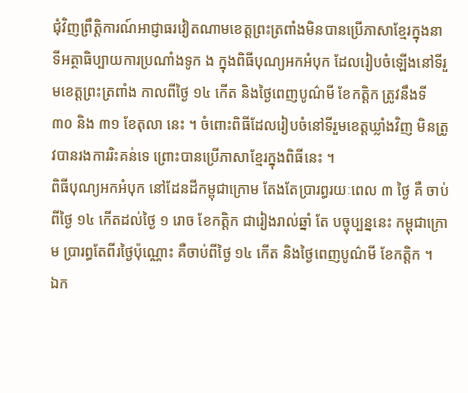ជុំវិញព្រឹត្តិការណ៍អាជ្ញាធរវៀតណាមខេត្តព្រះត្រពាំងមិនបានប្រើភាសាខ្មែរក្នុងនាទីអត្ថាធិប្បាយការប្រណាំងទូក ង ក្នុងពិធីបុណ្យអកអំបុក ដែលរៀបចំឡើងនៅទីរួមខេត្តព្រះត្រពាំង កាលពីថ្ងៃ ១៤ កើត និងថ្ងៃពេញបូណ៌មី ខែកត្តិក ត្រូវនឹងទី ៣០ និង ៣១ ខែតុលា នេះ ។ ចំពោះពិធីដែលរៀបចំនៅទីរួមខេត្តឃ្លាំងវិញ មិនត្រូវបានរងការរិះគន់ទេ ព្រោះបានប្រើភាសាខ្មែរក្នុងពិធីនេះ ។
ពិធីបុណ្យអកអំបុក នៅដែនដីកម្ពុជាក្រោម តែងតែប្រារព្ធរយៈពេល ៣ ថ្ងៃ គឺ ចាប់ពីថ្ងៃ ១៤ កើតដល់ថ្ងៃ ១ រោច ខែកត្តិក ជារៀងរាល់ឆ្នាំ តែ បច្ចុប្បន្ននេះ កម្ពុជាក្រោម ប្រារព្ធតែពីរថ្ងៃប៉ុណ្ណោះ គឺចាប់ពីថ្ងៃ ១៤ កើត និងថ្ងៃពេញបូណ៌មី ខែកត្តិក ។
ឯក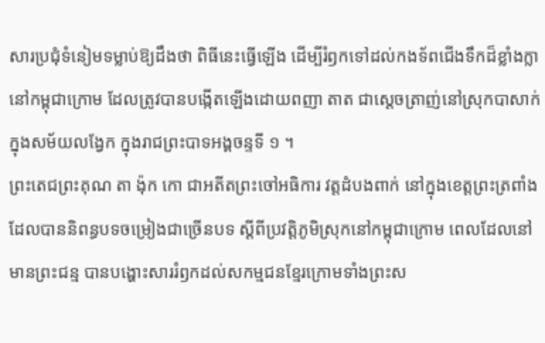សារប្រជុំទំនៀមទម្លាប់ឱ្យដឹងថា ពិធីនេះធ្វើឡើង ដើម្បីរំឭកទៅដល់កងទ័ពជើងទឹកដ៏ខ្លាំងក្លានៅកម្ពុជាក្រោម ដែលត្រូវបានបង្កើតឡើងដោយពញា តាត ជាស្ដេចត្រាញ់នៅស្រុកបាសាក់ ក្នុងសម័យលង្វែក ក្នុងរាជព្រះបាទអង្គចន្ទទី ១ ។
ព្រះតេជព្រះគុណ តា ង៉ុក កោ ជាអតីតព្រះចៅអធិការ វត្តដំបងពាក់ នៅក្នុងខេត្តព្រះត្រពាំង ដែលបាននិពន្ធបទចម្រៀងជាច្រើនបទ ស្ដីពីប្រវត្តិភូមិស្រុកនៅកម្ពុជាក្រោម ពេលដែលនៅមានព្រះជន្ម បានបង្ហោះសាររំឭកដល់សកម្មជនខ្មែរក្រោមទាំងព្រះស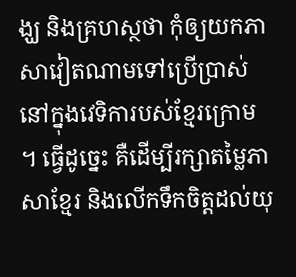ង្ឃ និងគ្រហស្ថថា កុំឲ្យយកភាសាវៀតណាមទៅប្រើប្រាស់នៅក្នុងវេទិការបស់ខ្មែរក្រោម ។ ធ្វើដូច្នេះ គឺដើម្បីរក្សាតម្លៃភាសាខ្មែរ និងលើកទឹកចិត្តដល់យុ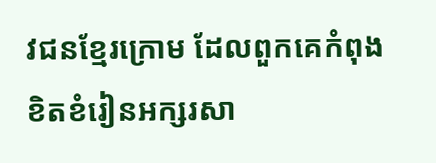វជនខ្មែរក្រោម ដែលពួកគេកំពុងខិតខំរៀនអក្សរសា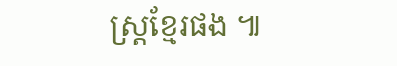ស្ត្រខ្មែរផង ៕